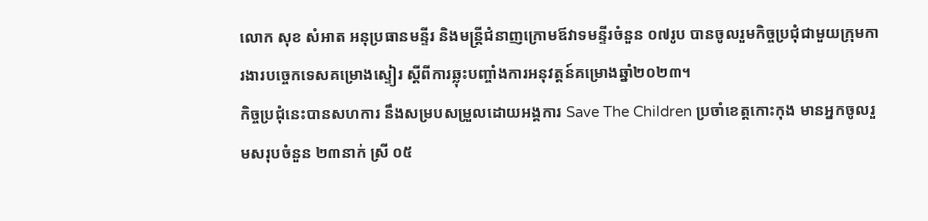លោក សុខ សំអាត អនុប្រធានមន្ទីរ និងមន្រ្តីជំនាញក្រោមឪវាទមន្ទីរចំនួន ០៧រូប បានចូលរួមកិច្ចប្រជុំជាមួយក្រុមការងារបច្ចេកទេសគម្រោងស្ទៀរ ស្តីពីការឆ្លុះបញ្ចាំងការអនុវត្តន៍គម្រោងឆ្នាំ២០២៣។
កិច្ចប្រជុំនេះបានសហការ នឹងសម្របសម្រួលដោយអង្គការ Save The Children ប្រចាំខេត្តកោះកុង មានអ្នកចូលរួមសរុបចំនួន ២៣នាក់ ស្រី ០៥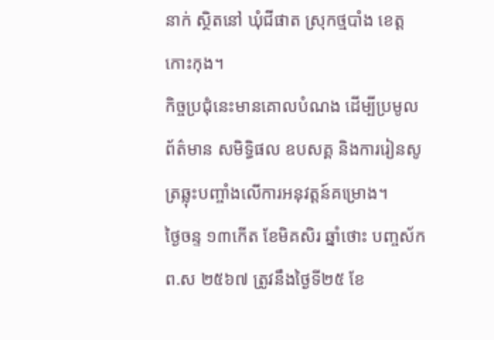នាក់ ស្ថិតនៅ ឃុំជីផាត ស្រុកថ្មបាំង ខេត្តកោះកុង។
កិច្ចប្រជុំនេះមានគោលបំណង ដើម្បីប្រមូលព័ត៌មាន សមិទ្ធិផល ឧបសគ្គ និងការរៀនសូត្រឆ្លុះបញ្ចាំងលើការអនុវត្តន៍គម្រោង។
ថ្ងៃចន្ទ ១៣កើត ខែមិគសិរ ឆ្នាំថោះ បញ្ចស័ក ព.ស ២៥៦៧ ត្រូវនឹងថ្ងៃទី២៥ ខែ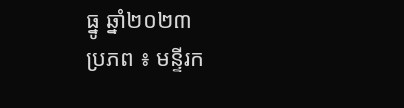ធ្នូ ឆ្នាំ២០២៣
ប្រភព ៖ មន្ទីរក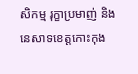សិកម្ម រុក្ខាប្រមាញ់ និងនេសាទខេត្តកោះកុង